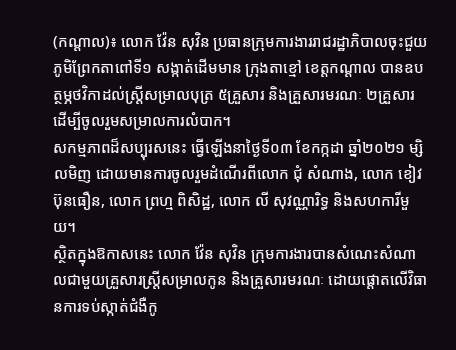(កណ្ដាល)៖ លោក វ៉ែន សុវិន ប្រធានក្រុមការងាររាជរដ្ឋាភិបាលចុះជួយភូមិព្រែកតាពៅទី១ សង្កាត់ដេីមមាន ក្រុងតាខ្មៅ ខេត្តកណ្តាល បានឧបត្ថម្ភថវិកាដល់ស្ត្រីសម្រាលបុត្រ ៥គ្រួសារ និងគ្រួសារមរណៈ ២គ្រួសារ ដើម្បីចូលរួមសម្រាលការលំបាក។
សកម្មភាពដ៏សប្បុរសនេះ ធ្វើឡើងនាថ្ងៃទី០៣ ខែកក្កដា ឆ្នាំ២០២១ ម្សិលមិញ ដោយមានការចូលរួមដំណើរពីលោក ជុំ សំណាង, លោក ខៀវ ប៊ុនធឿន, លោក ព្រហ្ម ពិសិដ្ឋ, លោក លី សុវណ្ណារិទ្ធ និងសហការីមួយ។
ស្ថិតក្នុងឱកាសនេះ លោក វ៉ែន សុវិន ក្រុមការងារបានសំណេះសំណាលជាមួយគ្រួសារស្ត្រីសម្រាលកូន និងគ្រួសារមរណៈ ដោយផ្តោតលេីវិធានការទប់ស្កាត់ជំងឺកូ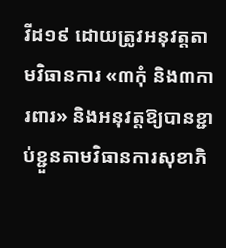វីដ១៩ ដោយត្រូវអនុវត្តតាមវិធានការ «៣កុំ និង៣ការពារ» និងអនុវត្តឱ្យបានខ្ជាប់ខ្ជួនតាមវិធានការសុខាភិ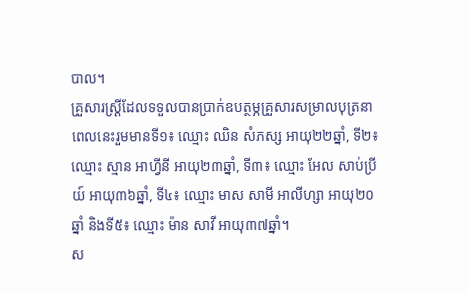បាល។
គ្រួសារស្ត្រីដែលទទួលបានប្រាក់ឧបត្ថម្ភគ្រួសារសម្រាលបុត្រនាពេលនេះរួមមានទី១៖ ឈ្មោះ ឈិន សំភស្ស អាយុ២២ឆ្នាំ, ទី២៖ ឈ្មោះ ស្មាន អាហ្វីនី អាយុ២៣ឆ្នាំ, ទី៣៖ ឈ្មោះ អែល សាប់ប្រីយ៍ អាយុ៣៦ឆ្នាំ, ទី៤៖ ឈ្មោះ មាស សាមី អាលីហ្សា អាយុ២០ឆ្នាំ និងទី៥៖ ឈ្មោះ ម៉ាន សាវី អាយុ៣៧ឆ្នាំ។
ស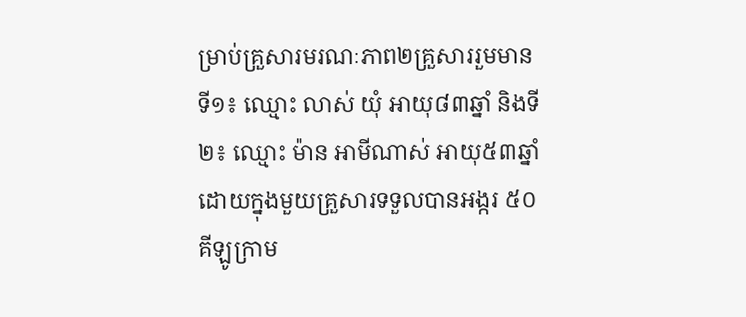ម្រាប់គ្រួសារមរណៈភាព២គ្រួសាររួមមានទី១៖ ឈ្មោះ លាស់ យំុ អាយុ៨៣ឆ្នាំ និងទី២៖ ឈ្មោះ ម៉ាន អាមីណាស់ អាយុ៥៣ឆ្នាំ ដោយក្នុងមួយគ្រួសារទទួលបានអង្ករ ៥០គីឡូក្រាម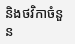និងថវិកាចំនួន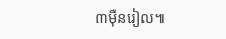៣មុឺនរៀល៕